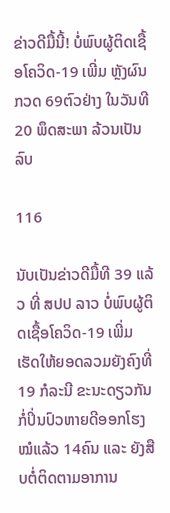ຂ່າວດີມື້ນີ້! ບໍ່ພົບຜູ້ຕິດເຊື້ອໂຄວິດ-19 ເພີ່ມ ຫຼັງຜົນກວດ 69ຕົວຢ່າງ ໃນວັນທີ 20 ພຶດສະພາ ລ້ວນເປັນລົບ

116

ນັບເປັນຂ່າວດີມື້ທີ 39 ແລ້ວ ທີ່ ສປປ ລາວ ບໍ່ພົບຜູ້ຕິດເຊື້ອໂຄວິດ-19 ເພີ່ມ ເຮັດໃຫ້ຍອດລວມຍັງຄົງທີ່ 19 ກໍລະນີ ຂະນະດຽວກັນກໍ່ປິ່ນປົວຫາຍດີອອກໂຮງໝໍແລ້ວ 14ຄົນ ແລະ ຍັງສືບຕໍ່ຕິດຕາມອາການ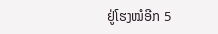ຢູ່ໂຮງໝໍອີກ 5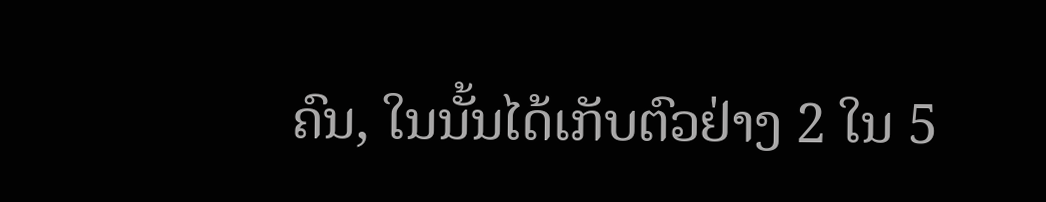ຄົນ, ໃນນັ້ນໄດ້ເກັບຕົວຢ່າງ 2 ໃນ 5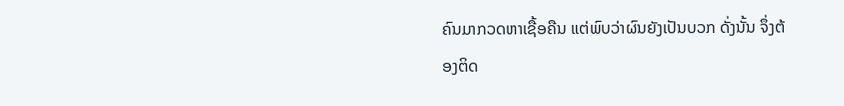ຄົນມາກວດຫາເຊື້ອຄືນ ແຕ່ພົບວ່າຜົນຍັງເປັນບວກ ດັ່ງນັ້ນ ຈຶ່ງຕ້ອງຕິດ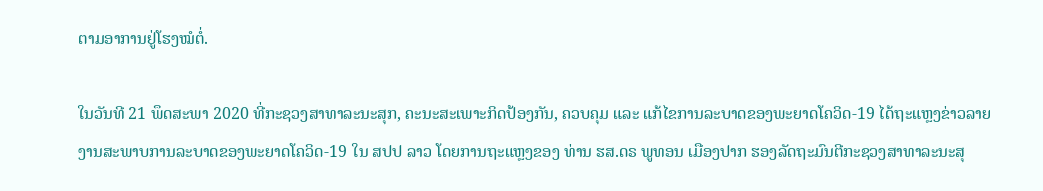ຕາມອາການຢູ່ໂຮງໝໍຕໍ່.

ໃນວັນທີ 21 ພຶດສະພາ 2020 ທີ່ກະຊວງສາທາລະນະສຸກ, ຄະນະສະເພາະກິດປ້ອງກັນ, ຄວບຄຸມ ແລະ ແກ້ໄຂການລະບາດຂອງພະຍາດໂຄວິດ-19 ໄດ້ຖະແຫຼງຂ່າວລາຍງານສະພາບການລະບາດຂອງພະຍາດໂຄວິດ-19 ໃນ ສປປ ລາວ ໂດຍການຖະແຫຼງຂອງ ທ່ານ ຮສ.ດຣ ພູທອນ ເມືອງປາກ ຮອງລັດຖະມົນຕີກະຊວງສາທາລະນະສຸ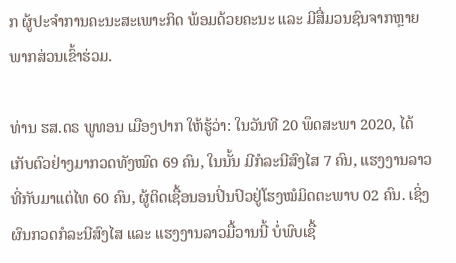ກ ຜູ້ປະຈໍາການຄະນະສະເພາະກິດ ພ້ອມດ້ວຍຄະນະ ແລະ ມີສື່ມວນຊົນຈາກຫຼາຍພາກສ່ວນເຂົ້າຮ່ວມ.

ທ່ານ ຮສ.ດຣ ພູທອນ ເມືອງປາກ ໃຫ້ຮູ້ວ່າ: ໃນວັນທີ 20 ພຶດສະພາ 2020, ໄດ້ເກັບຕົວຢ່າງມາກວດທັງໝົດ 69 ຄົນ, ໃນນັ້ນ ມີກໍລະນີສົງໄສ 7 ຄົນ, ແຮງງານລາວທີ່ກັບມາແຕ່ໄທ 60 ຄົນ, ຜູ້ຕິດເຊື້ອນອນປິ່ນປົວຢູ່ໂຮງໝໍມິດຕະພາບ 02 ຄົນ. ເຊິ່ງຜົນກວດກໍລະນີສົງໄສ ແລະ ແຮງງານລາວມື້ວານນີ້ ບໍ່ພົບເຊື້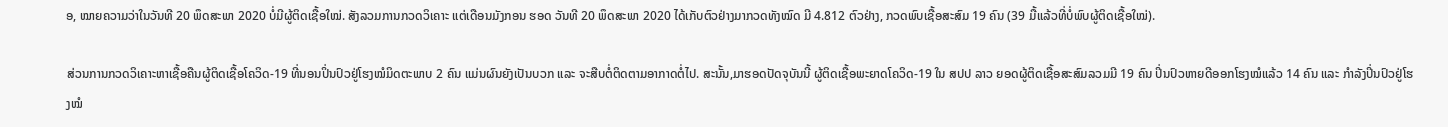ອ, ໝາຍຄວາມວ່າໃນວັນທີ 20 ພຶດສະພາ 2020 ບໍ່ມີຜູ້ຕິດເຊື້ອໃໝ່. ສັງລວມການກວດວິເຄາະ ແຕ່ເດືອນມັງກອນ ຮອດ ວັນທີ 20 ພຶດສະພາ 2020 ໄດ້ເກັບຕົວຢ່າງມາກວດທັງໝົດ ມີ 4.812 ຕົວຢ່າງ, ກວດພົບເຊື້ອສະສົມ 19 ຄົນ (39 ມື້ແລ້ວທີ່ບໍ່ພົບຜູ້ຕິດເຊື້ອໃໝ່).

ສ່ວນການກວດວິເຄາະຫາເຊື້ອຄືນຜູ້ຕິດເຊື້ອໂຄວິດ-19 ທີ່ນອນປິ່ນປົວຢູ່ໂຮງໝໍມິດຕະພາບ 2 ຄົນ ແມ່ນຜົນຍັງເປັນບວກ ແລະ ຈະສືບຕໍ່ຕິດຕາມອາກາດຕໍ່ໄປ. ສະນັ້ນ,ມາຮອດປັດຈຸບັນນີ້ ຜູ້ຕິດເຊື້ອພະຍາດໂຄວິດ-19 ໃນ ສປປ ລາວ ຍອດຜູ້ຕິດເຊື້ອສະສົມລວມມີ 19 ຄົນ ປິ່ນປົວຫາຍດີອອກໂຮງໝໍແລ້ວ 14 ຄົນ ແລະ ກຳລັງປິ່ນປົວຢູ່ໂຮງໝໍ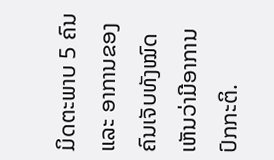ມິດຕະພາບ 5 ຄົນ ແລະ ອາການຂອງຄົນເຈັບທັງໝົດເຫັນວ່າມີອາການປົກກະຕິ.